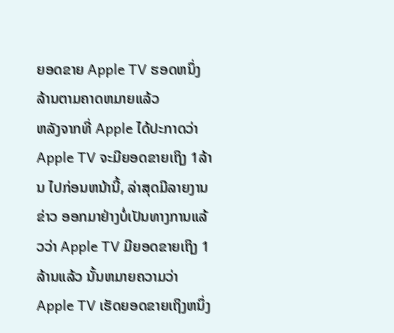ຍອດຂາຍ Apple TV ຮອດຫນຶ່ງລ້ານຕາມຄາດຫມາຍແລ້ວ
ຫລັງຈາກທີ່ Apple ໄດ້ປະກາດວ່າ Apple TV ຈະມີຍອດຂາຍເຖິງ 1ລ້ານ ໄປກ່ອນຫນ້ານີ້, ລ່າສຸດມີລາຍງານຂ່າວ ອອກມາຢ່າງບໍ່ເປັນທາງການແລ້ວວ່າ Apple TV ມີຍອດຂາຍເຖິງ 1ລ້ານແລ້ວ ນັ້ນຫມາຍຄວາມວ່າ Apple TV ເຮັດຍອດຂາຍເຖິງຫນຶ່ງ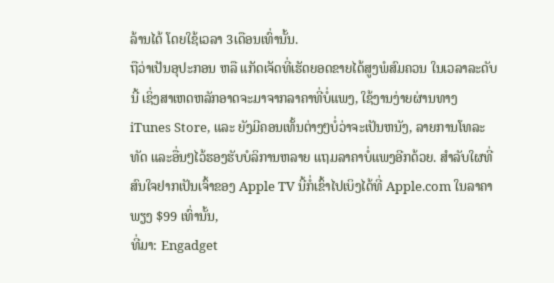ລ້ານໄດ້ ໂດຍໃຊ້ເວລາ 3ເດືອນເທົ່ານັ້ນ.
ຖືວ່າເປັນອຸປະກອນ ຫລື ແກັດເຈັດທີ່ເຮັດຍອດຂາຍໄດ້ສູງພໍສົມຄວນ ໃນເວລາລະດັບນີ້ ເຊິ່ງສາເຫດຫລັກອາດຈະມາຈາກລາຄາທີ່ບໍ່ແພງ, ໃຊ້ງານງ່າຍຜ່ານທາງ iTunes Store, ແລະ ຍັງມີຄອນເທັ້ນຕ່າງໆບໍ່ວ່າຈະເປັນຫນັງ, ລາຍການໂທລະທັດ ແລະອື່ນໆໄວ້ຮອງຮັບບໍລິການຫລາຍ ແຖມລາຄາບໍ່ແພງອີກດ້ວຍ. ສຳລັບໃຜທີ່ສົນໃຈຢາກເປັນເຈົ້າຂອງ Apple TV ນີ້ກໍ່ເຂົ້າໄປເບິງໄດ້ທີ່ Apple.com ໃນລາຄາພຽງ $99 ເທົ່ານັ້ນ,
ທີ່ມາ: Engadget